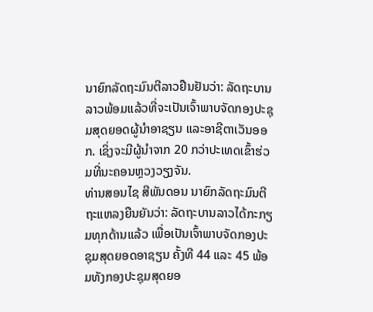ນາຍົກລັດຖະມົນຕີລາວຢືນຢັນວ່າ: ລັດຖະບານລາວພ້ອມແລ້ວທີ່ຈະເປັນເຈົ້າພາບຈັດກອງປະຊຸມສຸດຍອດຜູ້ນຳອາຊຽນ ແລະອາຊີຕາເວັນອອກ. ເຊິ່ງຈະມີຜູ້ນຳຈາກ 20 ກວ່າປະເທດເຂົ້າຮ່ວມທີ່ນະຄອນຫຼວງວຽງຈັນ.
ທ່ານສອນໄຊ ສີພັນດອນ ນາຍົກລັດຖະມົນຕີ ຖະແຫລງຍືນຍັນວ່າ: ລັດຖະບານລາວໄດ້ກະກຽມທຸກດ້ານແລ້ວ ເພື່ອເປັນເຈົ້າພາບຈັດກອງປະຊຸມສຸດຍອດອາຊຽນ ຄັ້ງທີ 44 ແລະ 45 ພ້ອມທັງກອງປະຊຸມສຸດຍອ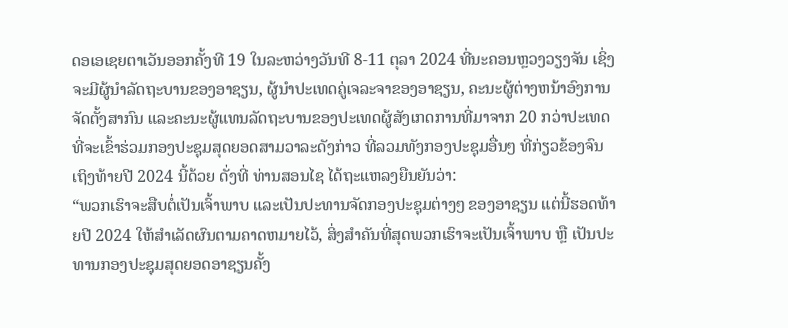ດອເອເຊຍຕາເວັນອອກຄັ້ງທີ 19 ໃນລະຫວ່າງວັນທີ 8-11 ຕຸລາ 2024 ທີ່ນະຄອນຫຼວງວຽງຈັນ ເຊິ່ງຈະມີຜູ້ນຳລັດຖະບານຂອງອາຊຽນ, ຜູ້ນຳປະເທດຄູ່ເຈລະຈາຂອງອາຊຽນ, ຄະນະຜູ້ຕ່າງຫນ້າອົງການຈັດຕັ້ງສາກົນ ແລະຄະນະຜູ້ແທນລັດຖະບານຂອງປະເທດຜູ້ສັງເກດການທີ່ມາຈາກ 20 ກວ່າປະເທດທີ່ຈະເຂົ້າຮ່ວມກອງປະຊຸມສຸດຍອດສາມວາລະດັງກ່າວ ທີ່ລວມທັງກອງປະຊຸມອື່ນໆ ທີ່ກ່ຽວຂ້ອງຈົນເຖິງທ້າຍປີ 2024 ນີ້ດ້ວຍ ດັ່ງທີ່ ທ່ານສອນໄຊ ໄດ້ຖະແຫລງຍືນຍັນວ່າ:
“ພວກເຮົາຈະສືບຕໍ່ເປັນເຈົ້າພາບ ແລະເປັນປະທານຈັດກອງປະຊຸມຕ່າງໆ ຂອງອາຊຽນ ແຕ່ນີ້ຮອດທ້າຍປີ 2024 ໃຫ້ສຳເລັດຜົນຕາມຄາດຫມາຍໄວ້, ສິ່ງສໍາຄັນທີ່ສຸດພວກເຮົາຈະເປັນເຈົ້າພາບ ຫຼື ເປັນປະທານກອງປະຊຸມສຸດຍອດອາຊຽນຄັ້ງ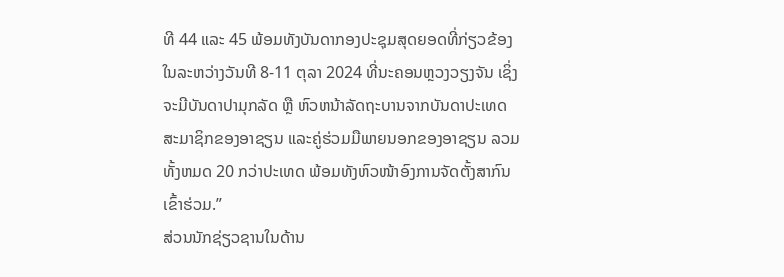ທີ 44 ແລະ 45 ພ້ອມທັງບັນດາກອງປະຊຸມສຸດຍອດທີ່ກ່ຽວຂ້ອງໃນລະຫວ່າງວັນທີ 8-11 ຕຸລາ 2024 ທີ່ນະຄອນຫຼວງວຽງຈັນ ເຊິ່ງຈະມີບັນດາປາມຸກລັດ ຫຼື ຫົວຫນ້າລັດຖະບານຈາກບັນດາປະເທດສະມາຊິກຂອງອາຊຽນ ແລະຄູ່ຮ່ວມມືພາຍນອກຂອງອາຊຽນ ລວມທັ້ງຫມດ 20 ກວ່າປະເທດ ພ້ອມທັງຫົວໜ້າອົງການຈັດຕັ້ງສາກົນເຂົ້າຮ່ວມ.”
ສ່ວນນັກຊ່ຽວຊານໃນດ້ານ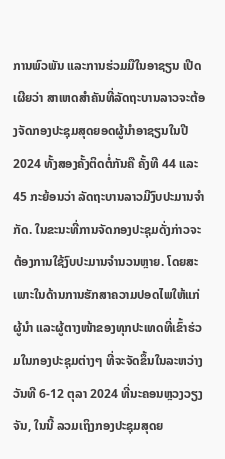ການພົວພັນ ແລະການຮ່ວມມືໃນອາຊຽນ ເປີດເຜີຍວ່າ ສາເຫດສຳຄັນທີ່ລັດຖະບານລາວຈະຕ້ອງຈັດກອງປະຊຸມສຸດຍອດຜູ້ນຳອາຊຽນໃນປີ 2024 ທັ້ງສອງຄັ້ງຕິດຕໍ່ກັນຄື ຄັ້ງທີ 44 ແລະ 45 ກະຍ້ອນວ່າ ລັດຖະບານລາວມີງົບປະມານຈຳກັດ. ໃນຂະນະທີ່ການຈັດກອງປະຊຸມດັ່ງກ່າວຈະຕ້ອງການໃຊ້ງົບປະມານຈຳນວນຫຼາຍ. ໂດຍສະເພາະໃນດ້ານການຮັກສາຄວາມປອດໄພໃຫ້ແກ່ຜູ້ນຳ ແລະຜູ້ຕາງໜ້າຂອງທຸກປະເທດທີ່ເຂົ້າຮ່ວມໃນກອງປະຊຸມຕ່າງໆ ທີ່ຈະຈັດຂຶ້ນໃນລະຫວ່າງວັນທີ 6-12 ຕຸລາ 2024 ທີ່ນະຄອນຫຼວງວຽງຈັນ, ໃນນີ້ ລວມເຖິງກອງປະຊຸມສຸດຍ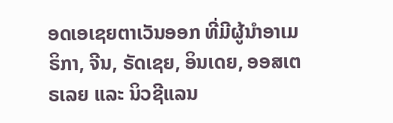ອດເອເຊຍຕາເວັນອອກ ທີ່ມີຜູ້ນຳອາເມຣິກາ, ຈີນ, ຣັດເຊຍ, ອິນເດຍ, ອອສເຕຣເລຍ ແລະ ນິວຊີແລນ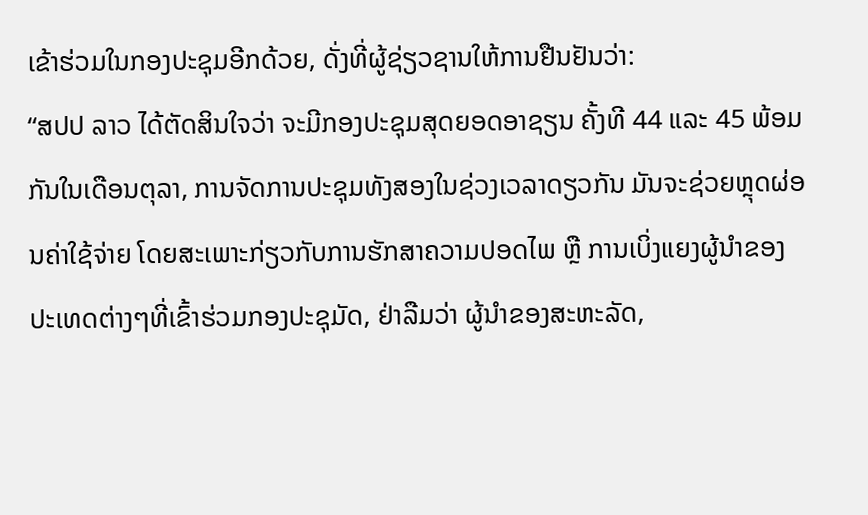ເຂ້າຮ່ວມໃນກອງປະຊຸມອີກດ້ວຍ, ດັ່ງທີ່ຜູ້ຊ່ຽວຊານໃຫ້ການຢືນຢັນວ່າ:
“ສປປ ລາວ ໄດ້ຕັດສິນໃຈວ່າ ຈະມີກອງປະຊຸມສຸດຍອດອາຊຽນ ຄັ້ງທີ 44 ແລະ 45 ພ້ອມກັນໃນເດືອນຕຸລາ, ການຈັດການປະຊຸມທັງສອງໃນຊ່ວງເວລາດຽວກັນ ມັນຈະຊ່ວຍຫຼຸດຜ່ອນຄ່າໃຊ້ຈ່າຍ ໂດຍສະເພາະກ່ຽວກັບການຮັກສາຄວາມປອດໄພ ຫຼື ການເບິ່ງແຍງຜູ້ນໍາຂອງປະເທດຕ່າງໆທີ່ເຂົ້າຮ່ວມກອງປະຊຸມັດ, ຢ່າລືມວ່າ ຜູ້ນຳຂອງສະຫະລັດ,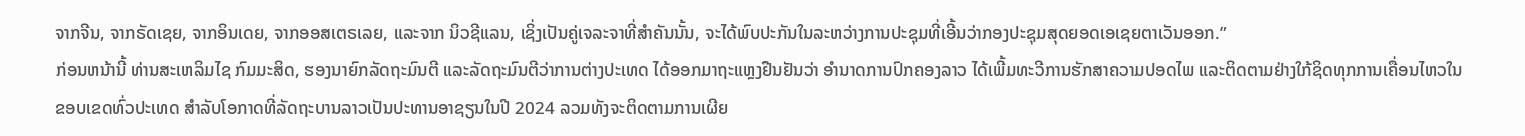ຈາກຈີນ, ຈາກຣັດເຊຍ, ຈາກອິນເດຍ, ຈາກອອສເຕຣເລຍ, ແລະຈາກ ນິວຊີແລນ, ເຊິ່ງເປັນຄູ່ເຈລະຈາທີ່ສໍາຄັນນັ້ນ, ຈະໄດ້ພົບປະກັນໃນລະຫວ່າງການປະຊຸມທີ່ເອີ້ນວ່າກອງປະຊຸມສຸດຍອດເອເຊຍຕາເວັນອອກ.”
ກ່ອນຫນ້ານີ້ ທ່ານສະເຫລິມໄຊ ກົມມະສິດ, ຮອງນາຍົກລັດຖະມົນຕີ ແລະລັດຖະມົນຕີວ່າການຕ່າງປະເທດ ໄດ້ອອກມາຖະແຫຼງຢືນຢັນວ່າ ອຳນາດການປົກຄອງລາວ ໄດ້ເພີ້ມທະວີການຮັກສາຄວາມປອດໄພ ແລະຕິດຕາມຢ່າງໃກ້ຊິດທຸກການເຄື່ອນໄຫວໃນຂອບເຂດທົ່ວປະເທດ ສໍາລັບໂອກາດທີ່ລັດຖະບານລາວເປັນປະທານອາຊຽນໃນປີ 2024 ລວມທັງຈະຕິດຕາມການເຜີຍ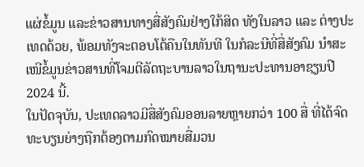ແຜ່ຂໍ້ມູນ ແລະຂ່າວສານທາງສື່ສັງຄົມຢ່າງໃກ້ສິດ ທັງໃນລາວ ແລະ ຕ່າງປະເທດດ້ວຍ, ພ້ອມທັງຈະຕອບໂຕ້ຄືນໃນທັນທີ ໃນກໍລະນີທີ່ສື່ສັງຄົມ ນຳສະເໜີຂໍ້ມູນຂ່າວສານທີ່ໂຈມຕີລັດຖະບານລາວໃນຖານະປະທານອາຊຽນປີ 2024 ນີ້.
ໃນປັດຈຸບັນ, ປະເທດລາວມີສື່ສັງຄົມອອນລາຍຫຼາຍກວ່າ 100 ສື່ ທີ່ໄດ້ຈົດທະບຽນຍ່າງຖືກຕ້ອງຕາມກົດໝາຍສື່ມວນ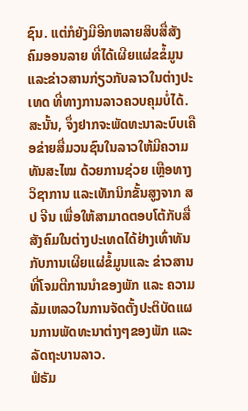ຊົນ. ແຕ່ກໍຍັງມີອີກຫລາຍສິບສື່ສັງຄົມອອນລາຍ ທີ່ໄດ້ເຜີຍແຜ່ຂຂໍ້ມູນ ແລະຂ່າວສານກ່ຽວກັບລາວໃນຕ່າງປະເທດ ທີ່ທາງການລາວຄວບຄຸມບໍ່ໄດ້. ສະນັ້ນ, ຈຶ່ງຢາກຈະພັດທະນາລະບົບເຄືອຂ່າຍສື່ມວນຊົນໃນລາວໃຫ້ມີຄວາມທັນສະໄໝ ດ້ວຍການຊ່ວຍ ເຫຼືອທາງວິຊາການ ແລະເທັກນິກຂັ້ນສູງຈາກ ສປ ຈີນ ເພື່ອໃຫ້ສາມາດຕອບໂຕ້ກັບສື່ສັງຄົມໃນຕ່າງປະເທດໄດ້ຢ່າງເທົ່າທັນກັບການເຜີຍແຜ່ຂໍ້ມູນແລະ ຂ່າວສານທີ່ໂຈມຕີການນຳຂອງພັກ ແລະ ຄວາມລ້ມເຫລວໃນການຈັດຕັ້ງປະຕິບັດແຜນການພັດທະນາຕ່າງໆຂອງພັກ ແລະລັດຖະບານລາວ.
ຟໍຣັມ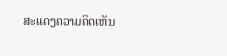ສະແດງຄວາມຄິດເຫັນ